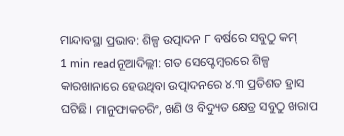ମାନ୍ଦାବସ୍ଥା ପ୍ରଭାବ: ଶିଳ୍ପ ଉତ୍ପାଦନ ୮ ବର୍ଷରେ ସବୁଠୁ କମ୍
1 min readନୂଆଦିଲ୍ଲୀ: ଗତ ସେପ୍ଟେମ୍ବରରେ ଶିଳ୍ପ କାରଖାନାରେ ହେଉଥିବା ଉତ୍ପାଦନରେ ୪.୩ ପ୍ରତିଶତ ହ୍ରାସ ଘଟିଛି। ମାନୁଫାକଚରିଂ, ଖଣି ଓ ବିଦ୍ୟୁତ କ୍ଷେତ୍ର ସବୁଠୁ ଖରାପ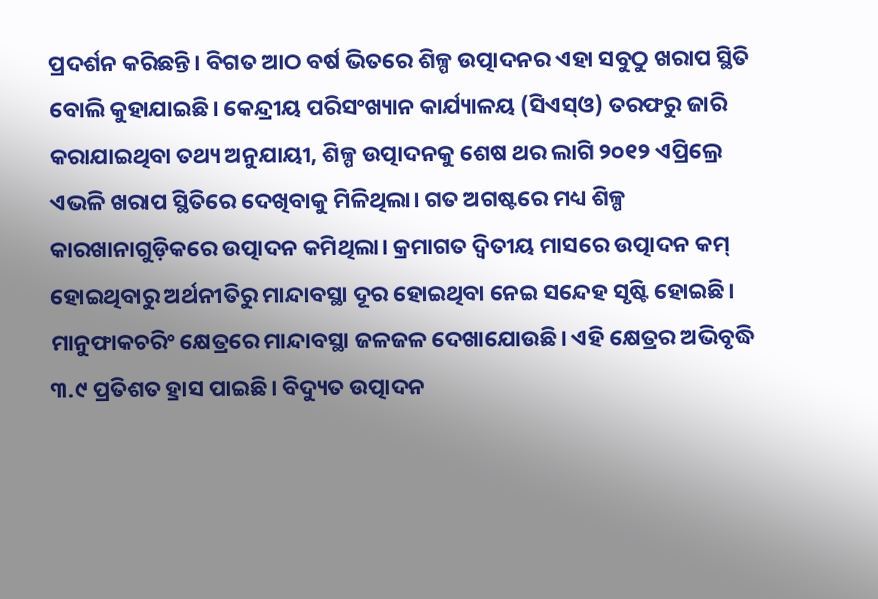ପ୍ରଦର୍ଶନ କରିଛନ୍ତି। ବିଗତ ଆଠ ବର୍ଷ ଭିତରେ ଶିଳ୍ପ ଉତ୍ପାଦନର ଏହା ସବୁଠୁ ଖରାପ ସ୍ଥିତି ବୋଲି କୁହାଯାଇଛି। କେନ୍ଦ୍ରୀୟ ପରିସଂଖ୍ୟାନ କାର୍ଯ୍ୟାଳୟ (ସିଏସ୍ଓ) ତରଫରୁ ଜାରି କରାଯାଇଥିବା ତଥ୍ୟ ଅନୁଯାୟୀ, ଶିଳ୍ପ ଉତ୍ପାଦନକୁ ଶେଷ ଥର ଲାଗି ୨୦୧୨ ଏପ୍ରିଲ୍ରେ ଏଭଳି ଖରାପ ସ୍ଥିତିରେ ଦେଖିବାକୁ ମିଳିଥିଲା। ଗତ ଅଗଷ୍ଟରେ ମଧ୍ୟ ଶିଳ୍ପ କାରଖାନାଗୁଡ଼ିକରେ ଉତ୍ପାଦନ କମିଥିଲା। କ୍ରମାଗତ ଦ୍ବିତୀୟ ମାସରେ ଉତ୍ପାଦନ କମ୍ ହୋଇଥିବାରୁ ଅର୍ଥନୀତିରୁ ମାନ୍ଦାବସ୍ଥା ଦୂର ହୋଇଥିବା ନେଇ ସନ୍ଦେହ ସୃଷ୍ଟି ହୋଇଛି।
ମାନୁଫାକଚରିଂ କ୍ଷେତ୍ରରେ ମାନ୍ଦାବସ୍ଥା ଜଳଜଳ ଦେଖାଯୋଉଛି। ଏହି କ୍ଷେତ୍ରର ଅଭିବୃଦ୍ଧି ୩.୯ ପ୍ରତିଶତ ହ୍ରାସ ପାଇଛି। ବିଦ୍ୟୁତ ଉତ୍ପାଦନ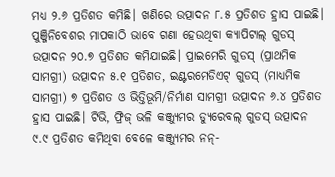ମଧ୍ୟ ୨.୬ ପ୍ରତିଶତ କମିଛି। ଖଣିରେ ଉତ୍ପାଦନ ୮.୫ ପ୍ରତିଶତ ହ୍ରାସ ପାଇଛି। ପୁଞ୍ଜିନିବେଶର ମାପକାଠି ଭାବେ ଗଣା ହେଉଥିବା କ୍ୟାପିଟାଲ୍ ଗୁଡସ୍ ଉତ୍ପାଦନ ୨୦.୭ ପ୍ରତିଶତ କମିଯାଇଛି। ପ୍ରାଇମେରି ଗୁଡସ୍ (ପ୍ରାଥମିକ ସାମଗ୍ରୀ) ଉତ୍ପାଦନ ୫.୧ ପ୍ରତିଶତ, ଇଣ୍ଟରମେଡିଏଟ୍ ଗୁଡସ୍ (ମାଧ୍ୟମିକ ସାମଗ୍ରୀ) ୭ ପ୍ରତିଶତ ଓ ଭିତ୍ତିଭୂମି/ନିର୍ମାଣ ସାମଗ୍ରୀ ଉତ୍ପାଦନ ୬.୪ ପ୍ରତିଶତ ହ୍ରାସ ପାଇଛି। ଟିଭି, ଫ୍ରିଜ୍ ଭଳି କଞ୍ଜ୍ୟୁମର ଡ୍ୟୁରେବଲ୍ ଗୁଡସ୍ ଉତ୍ପାଦନ
୯.୯ ପ୍ରତିଶତ କମିଥିବା ବେଳେ କଞ୍ଜ୍ୟୁମର ନନ୍-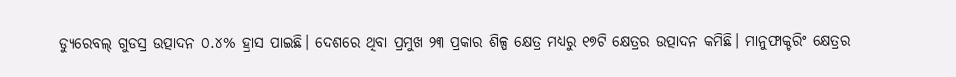ଡ୍ୟୁରେବଲ୍ ଗୁଡସ୍ର ଉତ୍ପାଦନ ୦.୪% ହ୍ରାସ ପାଇଛି। ଦେଶରେ ଥିବା ପ୍ରମୁଖ ୨୩ ପ୍ରକାର ଶିଳ୍ପ କ୍ଷେତ୍ର ମଧ୍ୟରୁ ୧୭ଟି କ୍ଷେତ୍ରର ଉତ୍ପାଦନ କମିଛି। ମାନୁଫାକ୍ଚରିଂ କ୍ଷେତ୍ରର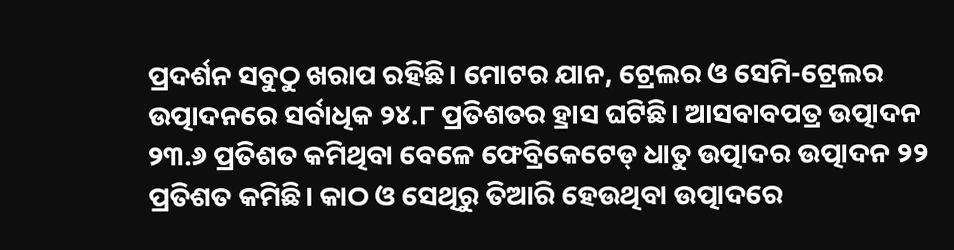ପ୍ରଦର୍ଶନ ସବୁଠୁ ଖରାପ ରହିଛି। ମୋଟର ଯାନ, ଟ୍ରେଲର ଓ ସେମି-ଟ୍ରେଲର ଉତ୍ପାଦନରେ ସର୍ବାଧିକ ୨୪.୮ ପ୍ରତିଶତର ହ୍ରାସ ଘଟିଛି। ଆସବାବପତ୍ର ଉତ୍ପାଦନ ୨୩.୬ ପ୍ରତିଶତ କମିଥିବା ବେଳେ ଫେବ୍ରିକେଟେଡ୍ ଧାତୁ ଉତ୍ପାଦର ଉତ୍ପାଦନ ୨୨ ପ୍ରତିଶତ କମିଛି। କାଠ ଓ ସେଥିରୁ ତିଆରି ହେଉଥିବା ଉତ୍ପାଦରେ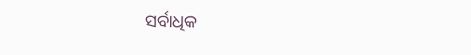ସର୍ବାଧିକ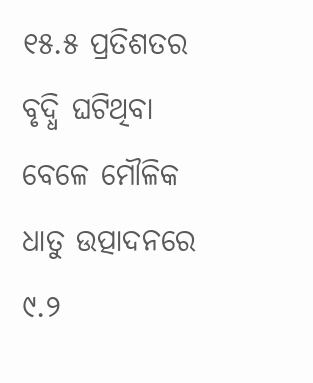୧୫.୫ ପ୍ରତିଶତର ବୃଦ୍ଧି ଘଟିଥିବା ବେଳେ ମୌଳିକ ଧାତୁ ଉତ୍ପାଦନରେ ୯.୨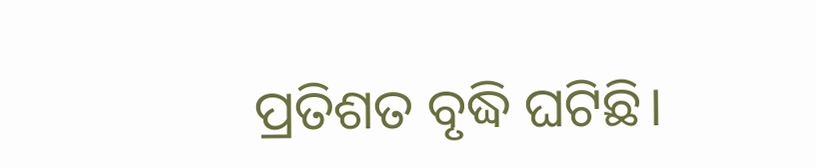ପ୍ରତିଶତ ବୃଦ୍ଧି ଘଟିଛି।